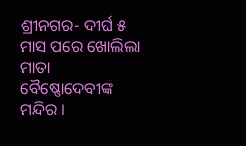ଶ୍ରୀନଗର- ଦୀର୍ଘ ୫ ମାସ ପରେ ଖୋଲିଲା ମାତା ବୈଷ୍ଣୋଦେବୀଙ୍କ ମନ୍ଦିର ।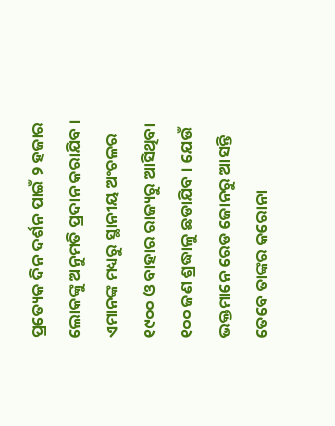ପ୍ରତ୍ୟେକ ଦିନ ଦର୍ଶନ ପାଇଁ ୨ ହଜାର ଲୋକଙ୍କୁ ଅନୁମତି ପ୍ରଦାନ କରାଯିବ । ଏମାନଙ୍କ ମଧ୍ୟରୁ ସ୍ଥାନୀୟ ଅଂଚଳର ୧୯୦୦ ଓ ବାହାର ରାଜ୍ୟରୁ ଆସିଥିବା ୧୦୦ ଜଣ ଶ୍ରଦ୍ଧାଳୁ ଛଡାଯିବ । ଯେଉଁ ଭକ୍ତମାନେ ରେଡ ଜୋନରୁ ଆସନ୍ତି ତେବେ ତାଙ୍କର କରୋନା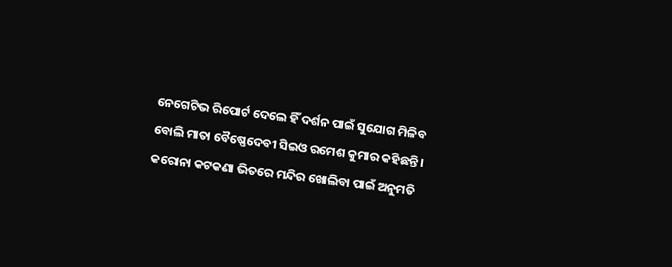ନେଗେଟିଭ ରିପୋର୍ଟ ଦେଲେ ହିଁ ଦର୍ଶନ ପାଇଁ ସୁଯୋଗ ମିଳିବ ବୋଲି ମାତା ବୈଷ୍ଣେଦେବୀ ସିଇଓ ରମେଶ କୁମାର କହିଛନ୍ତି । କରୋନା କଟକଣା ଭିତରେ ମନ୍ଦିର ଖୋଲିବା ପାଇଁ ଅନୁମତି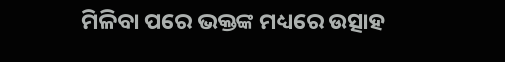ମିଳିବା ପରେ ଭକ୍ତଙ୍କ ମଧ୍ୟରେ ଉତ୍ସାହ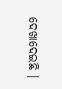ଦେଖାଦେଇଛି ।